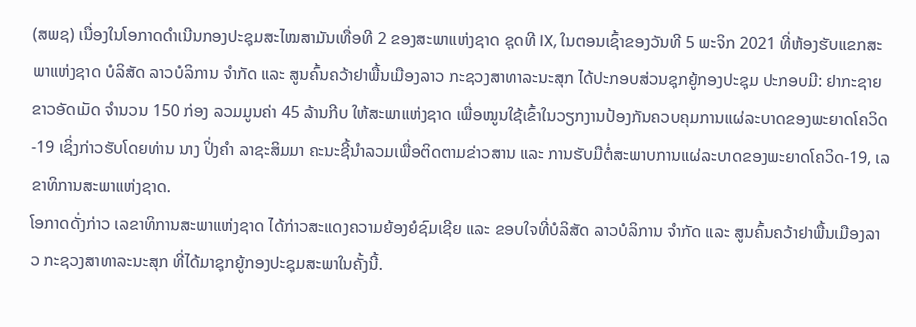(ສພຊ) ເນື່ອງໃນໂອກາດດໍາເນີນກອງປະຊຸມສະໄໝສາມັນເທື່ອທີ 2 ຂອງສະພາແຫ່ງຊາດ ຊຸດທີ IX, ໃນຕອນເຊົ້າຂອງວັນທີ 5 ພະຈິກ 2021 ທີ່ຫ້ອງຮັບແຂກສະພາແຫ່ງຊາດ ບໍລິສັດ ລາວບໍລິການ ຈໍາກັດ ແລະ ສູນຄົ້ນຄວ້າຢາພື້ນເມືອງລາວ ກະຊວງສາທາລະນະສຸກ ໄດ້ປະກອບສ່ວນຊຸກຍູ້ກອງປະຊຸມ ປະກອບມີ: ຢາກະຊາຍຂາວອັດເມັດ ຈໍານວນ 150 ກ່ອງ ລວມມູນຄ່າ 45 ລ້ານກີບ ໃຫ້ສະພາແຫ່ງຊາດ ເພື່ອໝູນໃຊ້ເຂົ້າໃນວຽກງານປ້ອງກັນຄວບຄຸມການແຜ່ລະບາດຂອງພະຍາດໂຄວິດ-19 ເຊິ່ງກ່າວຮັບໂດຍທ່ານ ນາງ ປິ່ງຄໍາ ລາຊະສິມມາ ຄະນະຊີ້ນໍາລວມເພື່ອຕິດຕາມຂ່າວສານ ແລະ ການຮັບມືຕໍ່ສະພາບການແຜ່ລະບາດຂອງພະຍາດໂຄວິດ-19, ເລຂາທິການສະພາແຫ່ງຊາດ.
ໂອກາດດັ່ງກ່າວ ເລຂາທິການສະພາແຫ່ງຊາດ ໄດ້ກ່າວສະແດງຄວາມຍ້ອງຍໍຊົມເຊີຍ ແລະ ຂອບໃຈທີ່ບໍລິສັດ ລາວບໍລິການ ຈໍາກັດ ແລະ ສູນຄົ້ນຄວ້າຢາພື້ນເມືອງລາວ ກະຊວງສາທາລະນະສຸກ ທີ່ໄດ້ມາຊຸກຍູ້ກອງປະຊຸມສະພາໃນຄັ້ງນີ້.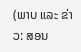(ພາບ ແລະ ຂ່າວ: ສອນ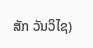ສັກ ວັນວິໄຊ)